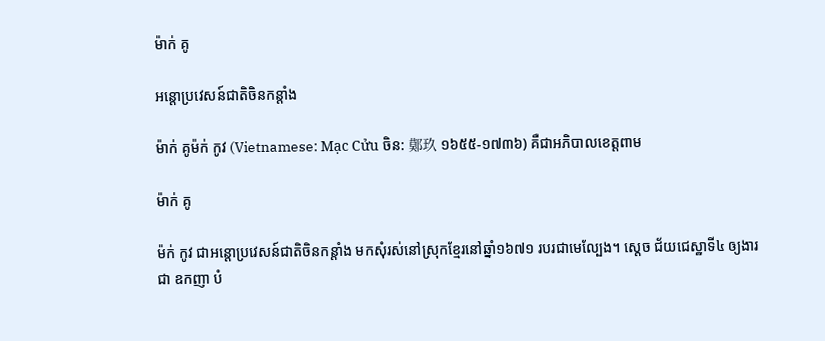ម៉ាក់ គូ

អន្តោប្រវេសន៍ជាតិចិនកន្តាំង

ម៉ាក់ គូម៉ក់ កូវ (Vietnamese: Mạc Cửu ចិន: 鄚玖 ១៦៥៥-១៧៣៦) គឺជាអភិបាលខេត្តពាម

ម៉ាក់ គូ

ម៉ក់ កូវ ជាអន្តោប្រវេសន៍ជាតិចិនកន្តាំង មកសុំរស់នៅស្រុកខ្មែរនៅឆ្នាំ១៦៧១ របរជាមេល្បែង។ ស្តេច ជ័យជេស្ឋាទី៤ ឲ្យងារជា ឧកញា បំ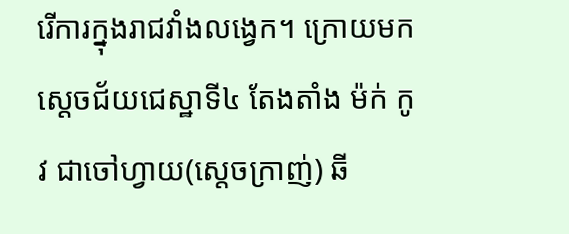រើការក្នុងរាជវាំងលង្វេក។ ក្រោយមក ស្តេចជ័យជេស្ឋាទី៤ តែងតាំង ម៉ក់ កូវ ជាចៅហ្វាយ(ស្តេចក្រាញ់) ឆី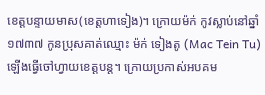ខេត្តបន្ទាយមាស(ខេត្តហាទៀង)។ ក្រោយម៉ក់ កូវស្លាប់នៅឆ្នាំ១៧៣៧ កូនប្រុសគាត់ឈ្មោះ ម៉ក់ ទៀងតូ (Mac Tein Tu) ឡើងធើ្វចៅហ្វាយខេត្តបន្ត។ ក្រោយប្រកាស់អបគម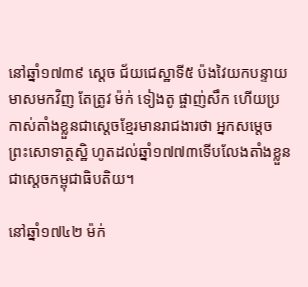នៅឆ្នាំ១៧៣៩ ស្តេច ជ័យជេស្ឋាទី៥ ប៉ងវៃយកបន្ទាយមាសមកវិញ តែត្រូវ ម៉ក់ ទៀងតូ ផ្ចាញ់សឹក ហើយប្រកាស់តាំងខ្លួនជាស្តេចខ្មែរមានរាជងារថា អ្នកសម្តេចព្រះសោទាត្ថស្ឋិ ហូតដល់ឆ្នាំ១៧៧៣ទើបលែងតាំងខ្លួនជាស្តេចកម្ពុជាធិបតិយ។

នៅឆ្នាំ១៧៤២ ម៉ក់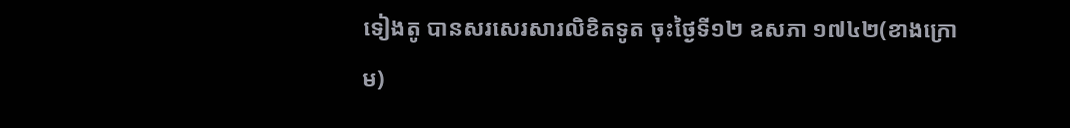ទៀងតូ បានសរសេរសារលិខិតទូត ចុះថ្ងៃទី១២ ឧសភា ១៧៤២(ខាងក្រោម)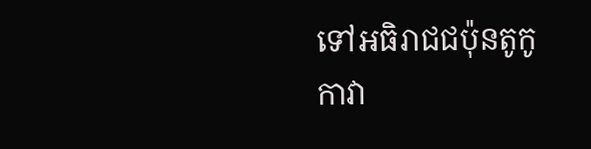ទៅអធិរាជជប៉ុនតូកូកាវា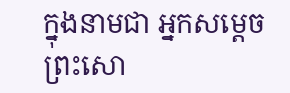ក្នុងនាមជា អ្នកសម្តេចព្រះសោ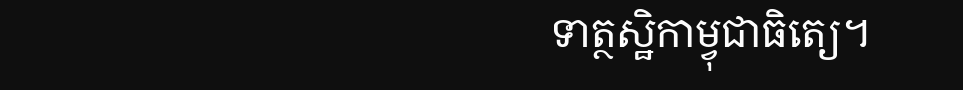ទាត្ថស្ឋិកាម្វុជាធិតេ្យ។